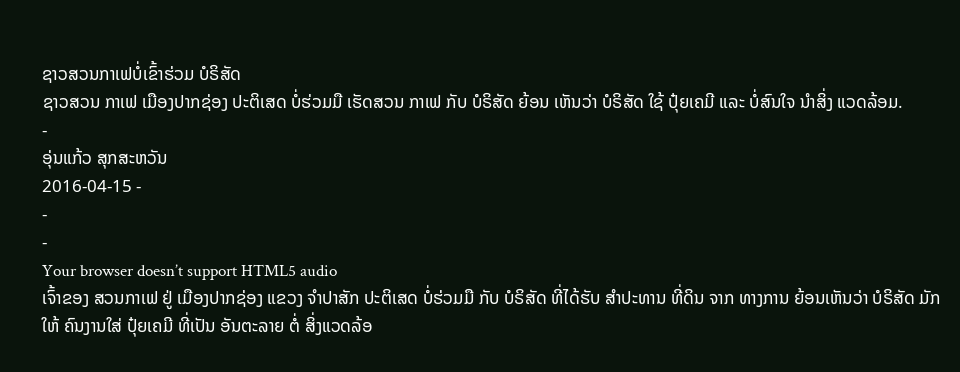ຊາວສວນກາເຟບໍ່ເຂົ້າຮ່ວມ ບໍຣິສັດ
ຊາວສວນ ກາເຟ ເມືອງປາກຊ່ອງ ປະຕິເສດ ບໍ່ຮ່ວມມື ເຮັດສວນ ກາເຟ ກັບ ບໍຣິສັດ ຍ້ອນ ເຫັນວ່າ ບໍຣິສັດ ໃຊ້ ປຸ໋ຍເຄມີ ແລະ ບໍ່ສົນໃຈ ນໍາສິ່ງ ແວດລ້ອມ.
-
ອຸ່ນແກ້ວ ສຸກສະຫວັນ
2016-04-15 -
-
-
Your browser doesn’t support HTML5 audio
ເຈົ້າຂອງ ສວນກາເຟ ຢູ່ ເມືອງປາກຊ່ອງ ແຂວງ ຈໍາປາສັກ ປະຕິເສດ ບໍ່ຮ່ວມມື ກັບ ບໍຣິສັດ ທີ່ໄດ້ຮັບ ສໍາປະທານ ທີ່ດິນ ຈາກ ທາງການ ຍ້ອນເຫັນວ່າ ບໍຣິສັດ ມັກໃຫ້ ຄົນງານໃສ່ ປຸ໋ຍເຄມີ ທີ່ເປັນ ອັນຕະລາຍ ຕໍ່ ສິ່ງແວດລ້ອ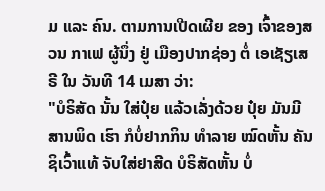ມ ແລະ ຄົນ. ຕາມການເປີດເຜີຍ ຂອງ ເຈົ້າຂອງສວນ ກາເຟ ຜູ້ນຶ່ງ ຢູ່ ເມືອງປາກຊ່ອງ ຕໍ່ ເອເຊັຽເສຣີ ໃນ ວັນທີ 14 ເມສາ ວ່າ:
"ບໍຣິສັດ ນັ້ນ ໃສ່ປຸ໋ຍ ແລ້ວເລັ່ງດ້ວຍ ປຸ໋ຍ ມັນມີສານພິດ ເຮົາ ກໍບໍ່ຢາກກິນ ທໍາລາຍ ໝົດຫັ້ນ ຄັນຊິເວົ້າແທ້ ຈັບໃສ່ຢາສີດ ບໍຣິສັດຫັ້ນ ບໍ່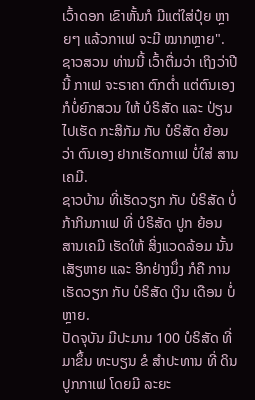ເວົ້າດອກ ເຂົາຫັ້ນກໍ ມີແຕ່ໃສ່ປຸ໋ຍ ຫຼາຍໆ ແລ້ວກາເຟ ຈະມີ ໝາກຫຼາຍ".
ຊາວສວນ ທ່ານນີ້ ເວົ້າຕື່ມວ່າ ເຖິງວ່າປີນີ້ ກາເຟ ຈະຣາຄາ ຕົກຕໍ່າ ແຕ່ຕົນເອງ ກໍບໍ່ຍົກສວນ ໃຫ້ ບໍຣິສັດ ແລະ ປ່ຽນໄປເຮັດ ກະສິກັມ ກັບ ບໍຣິສັດ ຍ້ອນວ່າ ຕົນເອງ ຢາກເຮັດກາເຟ ບໍ່ໃສ່ ສານເຄມີ.
ຊາວບ້ານ ທີ່ເຮັດວຽກ ກັບ ບໍຣິສັດ ບໍ່ກ້າກິນກາເຟ ທີ່ ບໍຣິສັດ ປູກ ຍ້ອນ ສານເຄມີ ເຮັດໃຫ້ ສິ່ງແວດລ້ອມ ນັ້ນເສັຽຫາຍ ແລະ ອີກຢ່າງນຶ່ງ ກໍຄື ການເຮັດວຽກ ກັບ ບໍຣິສັດ ເງິນ ເດືອນ ບໍ່ຫຼາຍ.
ປັດຈຸບັນ ມີປະມານ 100 ບໍຣິສັດ ທີ່ມາຂຶ້ນ ທະບຽນ ຂໍ ສໍາປະທານ ທີ່ ດິນ ປູກກາເຟ ໂດຍມີ ລະຍະ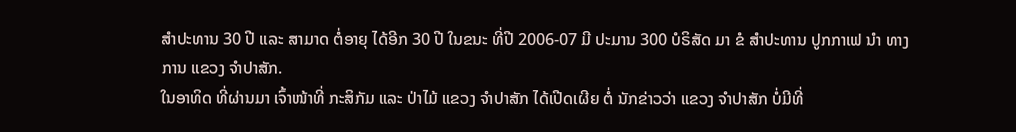ສໍາປະທານ 30 ປີ ແລະ ສາມາດ ຕໍ່ອາຍຸ ໄດ້ອີກ 30 ປີ ໃນຂນະ ທີ່ປີ 2006-07 ມີ ປະມານ 300 ບໍຣິສັດ ມາ ຂໍ ສໍາປະທານ ປູກກາເຟ ນໍາ ທາງການ ແຂວງ ຈໍາປາສັກ.
ໃນອາທິດ ທີ່ຜ່ານມາ ເຈົ້າໜ້າທີ່ ກະສິກັມ ແລະ ປ່າໄມ້ ແຂວງ ຈໍາປາສັກ ໄດ້ເປີດເຜີຍ ຕໍ່ ນັກຂ່າວວ່າ ແຂວງ ຈໍາປາສັກ ບໍ່ມີທີ່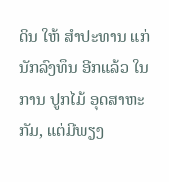ດິນ ໃຫ້ ສໍາປະທານ ແກ່ ນັກລົງທຶນ ອີກແລ້ວ ໃນການ ປູກໄມ້ ອຸດສາຫະກັມ, ແຕ່ມີພຽງ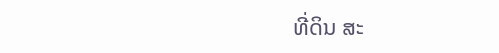ທີ່ດິນ ສະ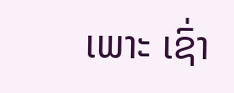ເພາະ ເຊົ່າ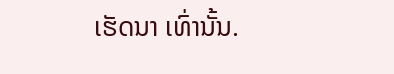ເຮັດນາ ເທົ່ານັ້ນ.